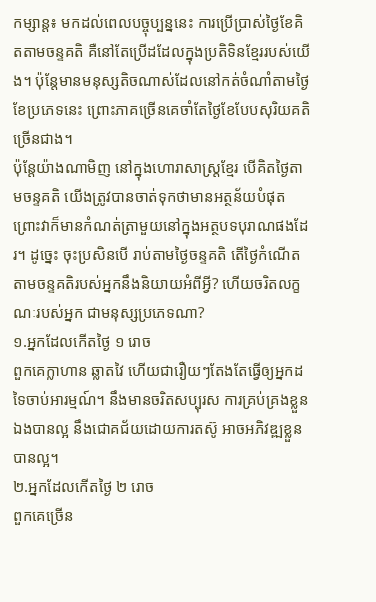កម្សាន្ត៖ មកដល់ពេលបច្ចុប្បន្ននេះ ការប្រើប្រាស់ថ្ងៃខែគិតតាមចន្ទគតិ គឺនៅតែប្រើដដែលក្នុងប្រតិទិនខ្មែររបស់យើង។ ប៉ុន្តែមានមនុស្សតិចណាស់ដែលនៅកត់ចំណាំតាមថ្ងៃខែប្រភេទនេះ ព្រោះភាគច្រើនគេចាំតែថ្ងៃខែបែបសុរិយគតិច្រើនជាង។
ប៉ុន្តែយ៉ាងណាមិញ នៅក្នុងហោរាសាស្រ្តខ្មែរ បើគិតថ្ងៃតាមចន្ទគតិ យើងត្រូវបានចាត់ទុកថាមានអត្ថន័យបំផុត ព្រោះវាក៏មានកំណត់ត្រាមួយនៅក្នុងអត្ថបទបុរាណផងដែរ។ ដូច្នេះ ចុះប្រសិនបើ រាប់តាមថ្ងៃចន្ទគតិ តើថ្ងៃកំណើតតាមចន្ទគតិរបស់អ្នកនឹងនិយាយអំពីអ្វី? ហើយចរិតលក្ខណៈរបស់អ្នក ជាមនុស្សប្រភេទណា?
១.អ្នកដែលកើតថ្ងៃ ១ រោច
ពួកគេក្លាហាន ឆ្លាតវៃ ហើយជារឿយៗតែងតែធ្វើឲ្យអ្នកដទៃចាប់អារម្មណ៍។ នឹងមានចរិតសប្បុរស ការគ្រប់គ្រងខ្លួនឯងបានល្អ នឹងជោគជ័យដោយការតស៊ូ អាចអភិវឌ្ឍខ្លួនបានល្អ។
២.អ្នកដែលកើតថ្ងៃ ២ រោច
ពួកគេច្រើន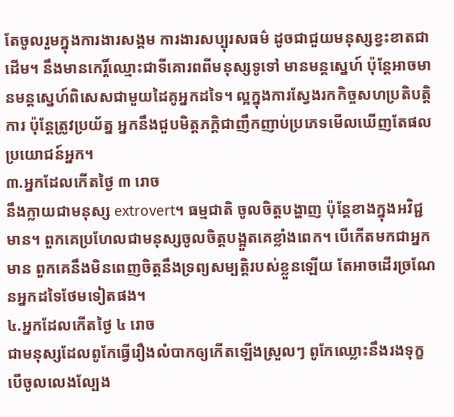តែចូលរួមក្នុងការងារសង្គម ការងារសប្បុរសធម៌ ដូចជាជួយមនុស្សខ្វះខាតជាដើម។ នឹងមានកេរ្តិ៍ឈ្មោះជាទីគោរពពីមនុស្សទូទៅ មានមន្តស្នេហ៍ ប៉ុន្តែអាចមានមន្តស្នេហ៍ពិសេសជាមួយដៃគូអ្នកដទៃ។ ល្អក្នុងការស្វែងរកកិច្ចសហប្រតិបត្តិការ ប៉ុន្តែត្រូវប្រយ័ត្ន អ្នកនឹងជួបមិត្តភក្តិជាញឹកញាប់ប្រភេទមើលឃើញតែផលប្រយោជន៍អ្នក។
៣.អ្នកដែលកើតថ្ងៃ ៣ រោច
នឹងក្លាយជាមនុស្ស extrovert។ ធម្មជាតិ ចូលចិត្តបង្ហាញ ប៉ុន្តែខាងក្នុងអវិជ្ជមាន។ ពួកគេប្រហែលជាមនុស្សចូលចិត្តបង្អួតគេខ្លាំងពេក។ បើកើតមកជាអ្នកមាន ពួកគេនឹងមិនពេញចិត្តនឹងទ្រព្យសម្បត្តិរបស់ខ្លួនឡើយ តែអាចដើរច្រណែនអ្នកដទៃថែមទៀតផង។
៤.អ្នកដែលកើតថ្ងៃ ៤ រោច
ជាមនុស្សដែលពូកែធ្វើរឿងលំបាកឲ្យកើតឡើងស្រួលៗ ពូកែឈ្លោះនឹងរងទុក្ខ បើចូលលេងល្បែង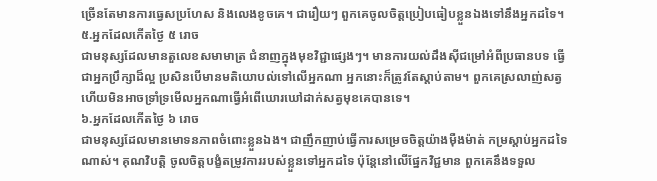ច្រើនតែមានការធ្វេសប្រហែស និងលេងខូចគេ។ ជារឿយៗ ពួកគេចូលចិត្តប្រៀបធៀបខ្លួនឯងទៅនឹងអ្នកដទៃ។
៥.អ្នកដែលកើតថ្ងៃ ៥ រោច
ជាមនុស្សដែលមានតួលេខសមាមាត្រ ជំនាញក្នុងមុខវិជ្ជាផ្សេងៗ។ មានការយល់ដឹងស៊ីជម្រៅអំពីប្រធានបទ ធ្វើជាអ្នកប្រឹក្សាដ៏ល្អ ប្រសិនបើមានមតិយោបល់ទៅលើអ្នកណា អ្នកនោះក៏ត្រូវតែស្ដាប់តាម។ ពួកគេស្រលាញ់សត្វ ហើយមិនអាចទ្រាំទ្រមើលអ្នកណាធ្វើអំពើឃោរឃៅដាក់សត្វមុខគេបានទេ។
៦.អ្នកដែលកើតថ្ងៃ ៦ រោច
ជាមនុស្សដែលមានមោទនភាពចំពោះខ្លួនឯង។ ជាញឹកញាប់ធ្វើការសម្រេចចិត្តយ៉ាងម៉ឺងម៉ាត់ កម្រស្តាប់អ្នកដទៃណាស់។ គុណវិបត្តិ ចូលចិត្តបង្ខំតម្រូវការរបស់ខ្លួនទៅអ្នកដទៃ ប៉ុន្តែនៅលើផ្នែកវិជ្ជមាន ពួកគេនឹងទទួល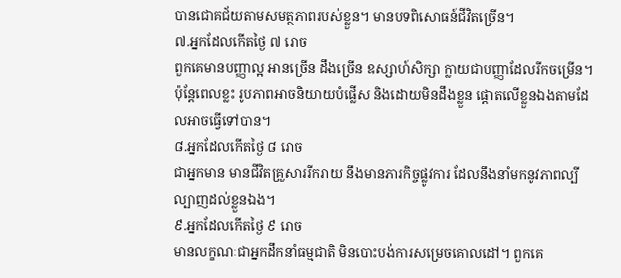បានជោគជ័យតាមសមត្ថភាពរបស់ខ្លួន។ មានបទពិសោធន៍ជីវិតច្រើន។
៧.អ្នកដែលកើតថ្ងៃ ៧ រោច
ពួកគេមានបញ្ញាល្អ អានច្រើន ដឹងច្រើន ឧស្សាហ៍សិក្សា ក្លាយជាបញ្ញាដែលរីកចម្រើន។ ប៉ុន្តែពេលខ្លះ រូបភាពអាចនិយាយបំផ្លើស និងដោយមិនដឹងខ្លួន ផ្តោតលើខ្លួនឯងតាមដែលអាចធ្វើទៅបាន។
៨.អ្នកដែលកើតថ្ងៃ ៨ រោច
ជាអ្នកមាន មានជីវិតគ្រួសាររីករាយ នឹងមានភារកិច្ចផ្លូវការ ដែលនឹងនាំមកនូវភាពល្បីល្បាញដល់ខ្លួនឯង។
៩.អ្នកដែលកើតថ្ងៃ ៩ រោច
មានលក្ខណៈជាអ្នកដឹកនាំធម្មជាតិ មិនបោះបង់ការសម្រេចគោលដៅ។ ពួកគេ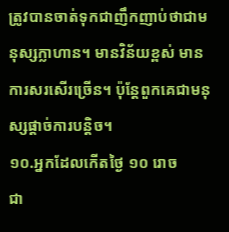ត្រូវបានចាត់ទុកជាញឹកញាប់ថាជាមនុស្សក្លាហាន។ មានវិន័យខ្ពស់ មានការសរសើរច្រើន។ ប៉ុន្តែពួកគេជាមនុស្សផ្តាច់ការបន្តិច។
១០.អ្នកដែលកើតថ្ងៃ ១០ រោច
ជា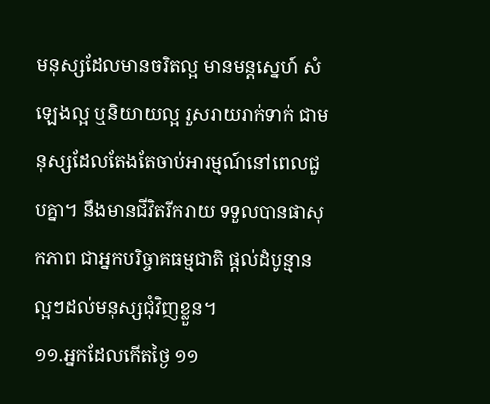មនុស្សដែលមានចរិតល្អ មានមន្តស្នេហ៍ សំឡេងល្អ ឬនិយាយល្អ រួសរាយរាក់ទាក់ ជាមនុស្សដែលតែងតែចាប់អារម្មណ៍នៅពេលជួបគ្នា។ នឹងមានជីវិតរីករាយ ទទួលបានផាសុកភាព ជាអ្នកបរិច្ចាគធម្មជាតិ ផ្តល់ដំបូន្មានល្អៗដល់មនុស្សជុំវិញខ្លួន។
១១.អ្នកដែលកើតថ្ងៃ ១១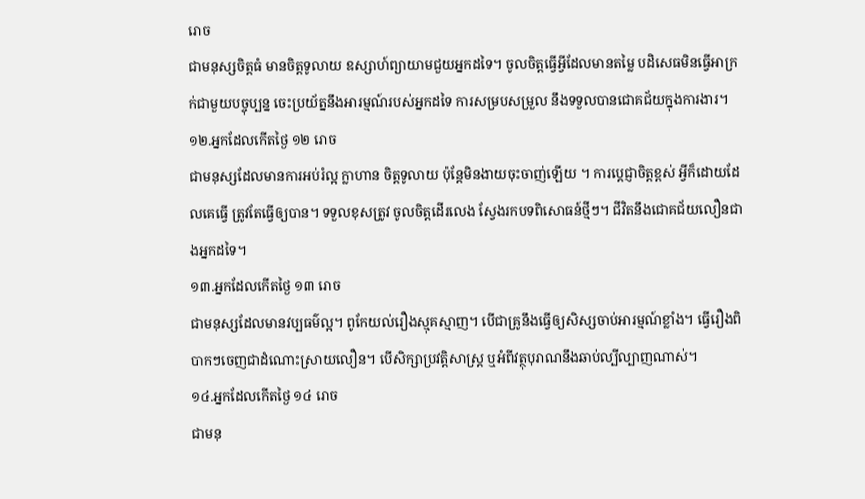រោច
ជាមនុស្សចិត្តធំ មានចិត្តទូលាយ ឧស្សាហ៍ព្យាយាមជួយអ្នកដទៃ។ ចូលចិត្តធ្វើអ្វីដែលមានតម្លៃ បដិសេធមិនធ្វើអាក្រក់ជាមួយបច្ចុប្បន្ន ចេះប្រយ័ត្ននឹងអារម្មណ៍របស់អ្នកដទៃ ការសម្របសម្រួល នឹងទទួលបានជោគជ័យក្នុងការងារ។
១២.អ្នកដែលកើតថ្ងៃ ១២ រោច
ជាមនុស្សដែលមានការអប់រំល្អ ក្លាហាន ចិត្តទូលាយ ប៉ុន្តែមិនងាយចុះចាញ់ឡើយ ។ ការប្តេជ្ញាចិត្តខ្ពស់ អ្វីក៏ដោយដែលគេធ្វើ ត្រូវតែធ្វើឲ្យបាន។ ទទួលខុសត្រូវ ចូលចិត្តដើរលេង ស្វែងរកបទពិសោធន៍ថ្មីៗ។ ជីវិតនឹងជោគជ័យលឿនជាងអ្នកដទៃ។
១៣.អ្នកដែលកើតថ្ងៃ ១៣ រោច
ជាមនុស្សដែលមានវប្បធម៌ល្អ។ ពូកែយល់រឿងស្មុគស្មាញ។ បើជាគ្រូនឹងធ្វើឲ្យសិស្សចាប់អារម្មណ៍ខ្លាំង។ ធ្វើរឿងពិបាកៗចេញជាដំណោះស្រាយលឿន។ បើសិក្សាប្រវត្តិសាស្ត្រ ឬអំពីវត្ថុបុរាណនឹងឆាប់ល្បីល្បាញណាស់។
១៤.អ្នកដែលកើតថ្ងៃ ១៤ រោច
ជាមនុ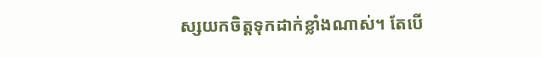ស្សយកចិត្តទុកដាក់ខ្លាំងណាស់។ តែបើ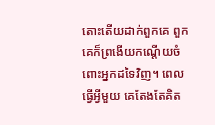តោះតើយដាក់ពួកគេ ពួកគេក៏ព្រងើយកណ្តើយចំពោះអ្នកដទៃវិញ។ ពេលធ្វើអ្វីមួយ គេតែងតែគិត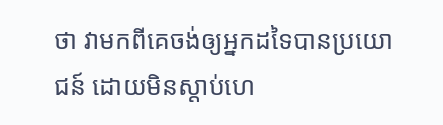ថា វាមកពីគេចង់ឲ្យអ្នកដទៃបានប្រយោជន៍ ដោយមិនស្តាប់ហេ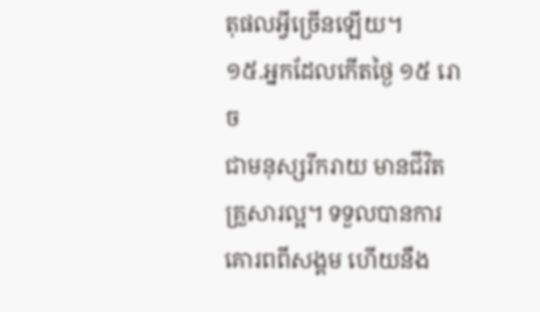តុផលអ្វីច្រើនឡើយ។
១៥.អ្នកដែលកើតថ្ងៃ ១៥ រោច
ជាមនុស្សរីករាយ មានជីវិតគ្រួសារល្អ។ ទទួលបានការគោរពពីសង្គម ហើយនឹង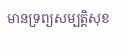មានទ្រព្យសម្បត្តិសុខ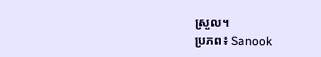ស្រួល។
ប្រភព៖ Sanook